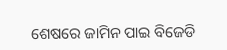ଶେଷରେ ଜାମିନ ପାଇ ବିଜେଡି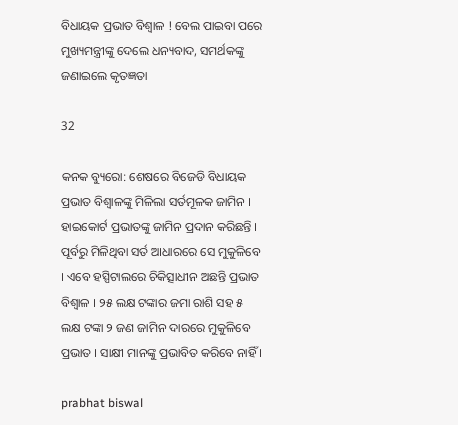ବିଧାୟକ ପ୍ରଭାତ ବିଶ୍ୱାଳ ! ବେଲ ପାଇବା ପରେ ମୁଖ୍ୟମନ୍ତ୍ରୀଙ୍କୁ ଦେଲେ ଧନ୍ୟବାଦ, ସମର୍ଥକଙ୍କୁ ଜଣାଇଲେ କୃତଜ୍ଞତା

32

କନକ ବ୍ୟୁରୋ: ଶେଷରେ ବିଜେଡି ବିଧାୟକ ପ୍ରଭାତ ବିଶ୍ୱାଳଙ୍କୁ ମିଳିଲା ସର୍ତମୂଳକ ଜାମିନ । ହାଇକୋର୍ଟ ପ୍ରଭାତଙ୍କୁ ଜାମିନ ପ୍ରଦାନ କରିଛନ୍ତି । ପୂର୍ବରୁ ମିଳିଥିବା ସର୍ତ ଆଧାରରେ ସେ ମୁକୁଳିବେ । ଏବେ ହସ୍ପିଟାଲରେ ଚିକିତ୍ସାଧୀନ ଅଛନ୍ତି ପ୍ରଭାତ ବିଶ୍ୱାଳ । ୨୫ ଲକ୍ଷ ଟଙ୍କାର ଜମା ରାଶି ସହ ୫ ଲକ୍ଷ ଟଙ୍କା ୨ ଜଣ ଜାମିନ ଦାରରେ ମୁକୁଳିବେ ପ୍ରଭାତ । ସାକ୍ଷୀ ମାନଙ୍କୁ ପ୍ରଭାବିତ କରିବେ ନାହିଁ ।

prabhat biswal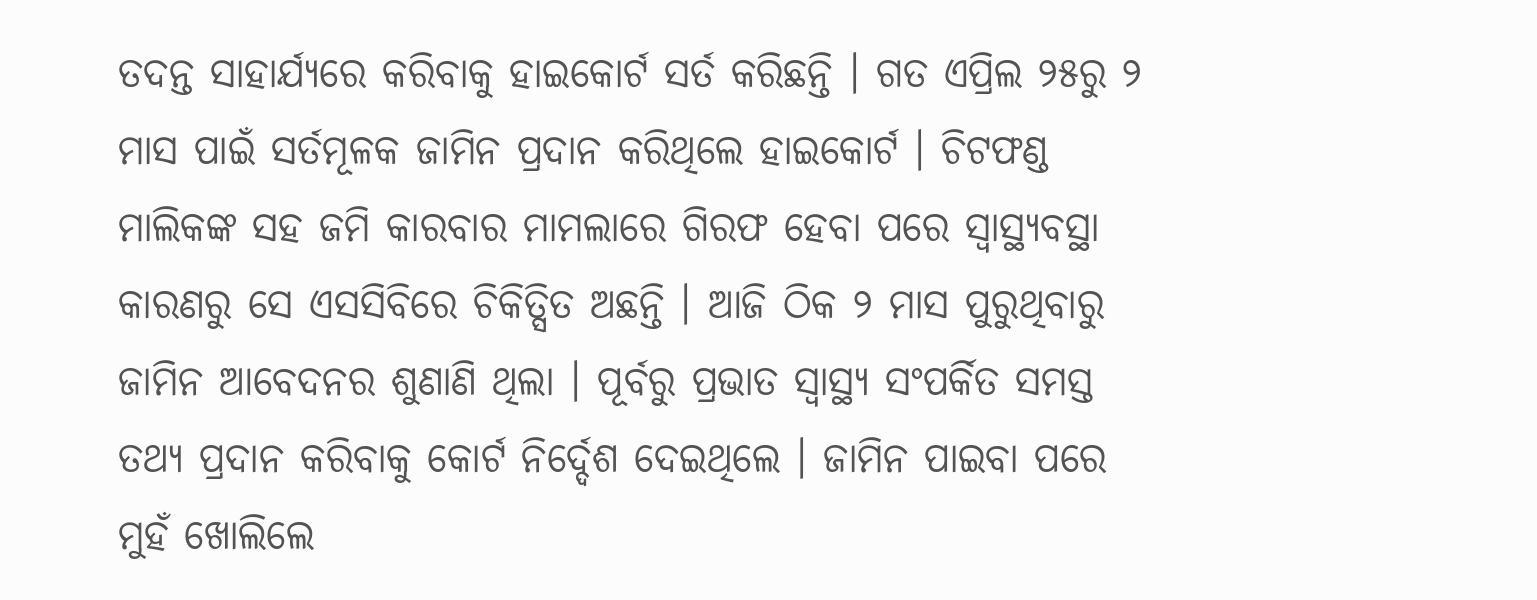ତଦନ୍ତ ସାହାର୍ଯ୍ୟରେ କରିବାକୁ ହାଇକୋର୍ଟ ସର୍ତ କରିଛନ୍ତି । ଗତ ଏପ୍ରିଲ ୨୫ରୁ ୨ ମାସ ପାଇଁ ସର୍ତମୂଳକ ଜାମିନ ପ୍ରଦାନ କରିଥିଲେ ହାଇକୋର୍ଟ । ଚିଟଫଣ୍ଡ ମାଲିକଙ୍କ ସହ ଜମି କାରବାର ମାମଲାରେ ଗିରଫ ହେବା ପରେ ସ୍ୱାସ୍ଥ୍ୟବସ୍ଥା କାରଣରୁ ସେ ଏସସିବିରେ ଚିକିତ୍ସିତ ଅଛନ୍ତି । ଆଜି ଠିକ ୨ ମାସ ପୁରୁଥିବାରୁ ଜାମିନ ଆବେଦନର ଶୁଣାଣି ଥିଲା । ପୂର୍ବରୁ ପ୍ରଭାତ ସ୍ୱାସ୍ଥ୍ୟ ସଂପର୍କିତ ସମସ୍ତ ତଥ୍ୟ ପ୍ରଦାନ କରିବାକୁ କୋର୍ଟ ନିର୍ଦ୍ଦେଶ ଦେଇଥିଲେ । ଜାମିନ ପାଇବା ପରେ ମୁହଁ ଖୋଲିଲେ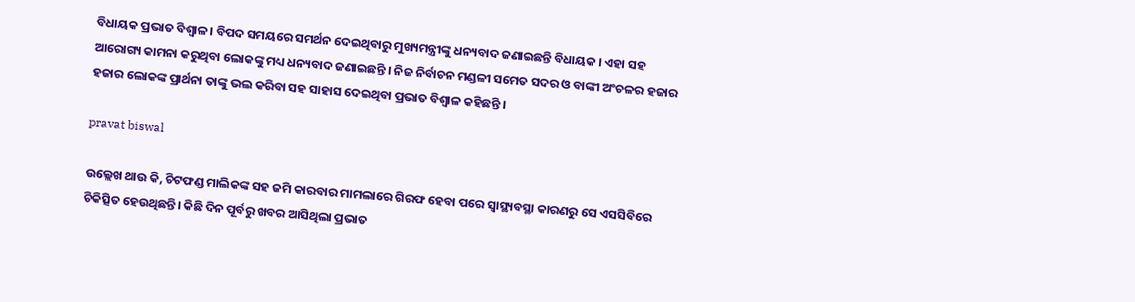ବିଧାୟକ ପ୍ରଭାତ ବିଶ୍ୱାଳ । ବିପଦ ସମୟରେ ସମର୍ଥନ ଦେଇଥିବାରୁ ମୁଖ୍ୟମନ୍ତ୍ରୀଙ୍କୁ ଧନ୍ୟବାଦ ଜଣାଇଛନ୍ତି ବିଧାୟକ । ଏହା ସହ ଆରୋଗ୍ୟ କାମନା କରୁଥିବା ଲୋକଙ୍କୁ ମଧ୍ୟ ଧନ୍ୟବାଦ ଜଣାଇଛନ୍ତି । ନିଜ ନିର୍ବାଚନ ମଣ୍ଡଳୀ ସମେତ ସଦର ଓ ବାଙ୍କୀ ଅଂଚଳର ହଜାର ହଜାର ଲୋକଙ୍କ ପ୍ରାର୍ଥନା ତାଙ୍କୁ ଭଲ କରିବା ସହ ସାହାସ ଦେଇଥିବା ପ୍ରଭାତ ବିଶ୍ୱାଳ କହିଛନ୍ତି ।

pravat biswal

ଉଲ୍ଲେଖ ଥାଉ କି, ଚିଟଫଣ୍ଡ ମାଲିକଙ୍କ ସହ ଜମି କାରବାର ମାମଲାରେ ଗିରଫ ହେବା ପରେ ସ୍ୱାସ୍ଥ୍ୟବସ୍ଥା କାରଣରୁ ସେ ଏସସିବିରେ ଚିକିତ୍ସିତ ହେଉଥିଛନ୍ତି। କିଛି ଦିନ ପୂର୍ବରୁ ଖବର ଆସିଥିଲା ପ୍ରଭାତ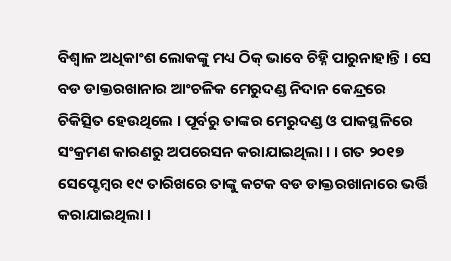ବିଶ୍ୱାଳ ଅଧିକାଂଶ ଲୋକଙ୍କୁ ମଧ୍ୟ ଠିକ୍ ଭାବେ ଚିହ୍ନି ପାରୁନାହାନ୍ତି । ସେ ବଡ ଡାକ୍ତରଖାନାର ଆଂଚଳିକ ମେରୁଦଣ୍ଡ ନିଦାନ କେନ୍ଦ୍ରରେ ଚିକିତ୍ସିତ ହେଉଥିଲେ । ପୂର୍ବରୁ ତାଙ୍କର ମେରୁଦଣ୍ଡ ଓ ପାକସ୍ଥଳିରେ ସଂକ୍ରମଣ କାରଣରୁ ଅପରେସନ କରାଯାଇଥିଲା । । ଗତ ୨୦୧୭ ସେପ୍ଟେମ୍ବର ୧୯ ତାରିଖରେ ତାଙ୍କୁ କଟକ ବଡ ଡାକ୍ତରଖାନାରେ ଭର୍ତ୍ତି କରାଯାଇଥିଲା ।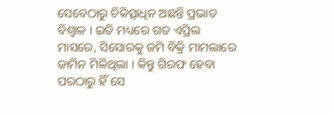ସେବେଠାରୁ ଚିକିତ୍ସାଧିନ ଅଛନ୍ତି ପ୍ରଭାତ ବିଶ୍ୱାଳ । ଇତି ମଧ୍ୟରେ ଗତ ଏପ୍ରିଲ ମାସରେ, ସିସୋରକୁ ଜମି ବିକ୍ରି ମାମଲାରେ ଜାମିନ ମିଳିଥିଲା । କିନ୍ତୁ ଗିରଫ ହେବା ପରଠାରୁ ହିଁ ସେ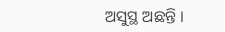ଅସୁସ୍ଥ ଅଛନ୍ତି ।